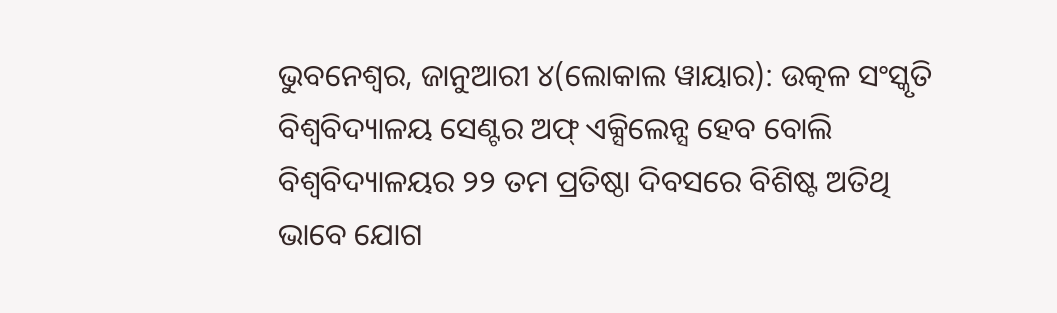ଭୁବନେଶ୍ୱର, ଜାନୁଆରୀ ୪(ଲୋକାଲ ୱାୟାର): ଉତ୍କଳ ସଂସ୍କୃତି ବିଶ୍ୱବିଦ୍ୟାଳୟ ସେଣ୍ଟର ଅଫ୍ ଏକ୍ସିଲେନ୍ସ ହେବ ବୋଲି ବିଶ୍ୱବିଦ୍ୟାଳୟର ୨୨ ତମ ପ୍ରତିଷ୍ଠା ଦିବସରେ ବିଶିଷ୍ଟ ଅତିଥି ଭାବେ ଯୋଗ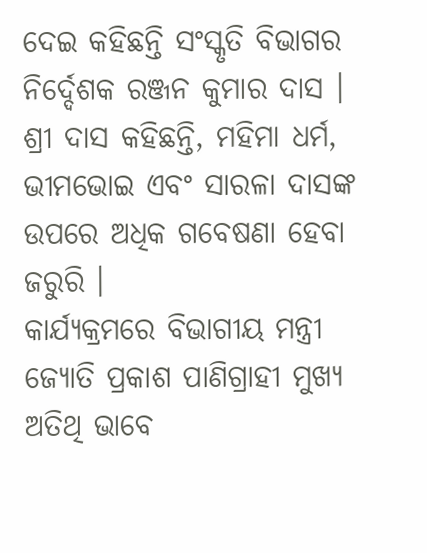ଦେଇ କହିଛନ୍ତି ସଂସ୍କୃତି ବିଭାଗର ନିର୍ଦ୍ଦେଶକ ରଞ୍ଜନ କୁମାର ଦାସ ।
ଶ୍ରୀ ଦାସ କହିଛନ୍ତି, ମହିମା ଧର୍ମ, ଭୀମଭୋଇ ଏବଂ ସାରଳା ଦାସଙ୍କ ଉପରେ ଅଧିକ ଗବେଷଣା ହେବା ଜରୁରି ।
କାର୍ଯ୍ୟକ୍ରମରେ ବିଭାଗୀୟ ମନ୍ତ୍ରୀ ଜ୍ୟୋତି ପ୍ରକାଶ ପାଣିଗ୍ରାହୀ ମୁଖ୍ୟ ଅତିଥି ଭାବେ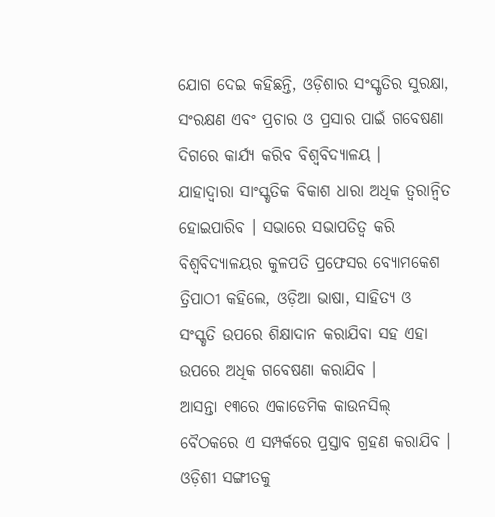ଯୋଗ ଦେଇ କହିଛନ୍ତି, ଓଡ଼ିଶାର ସଂସ୍କୃତିର ସୁରକ୍ଷା, ସଂରକ୍ଷଣ ଏବଂ ପ୍ରଚାର ଓ ପ୍ରସାର ପାଇଁ ଗବେଷଣା ଦିଗରେ କାର୍ଯ୍ୟ କରିବ ବିଶ୍ୱବିଦ୍ୟାଳୟ ।
ଯାହାଦ୍ୱାରା ସାଂସ୍କୃତିକ ବିକାଶ ଧାରା ଅଧିକ ତ୍ୱରାନ୍ୱିତ ହୋଇପାରିବ । ସଭାରେ ସଭାପତିତ୍ୱ କରି ବିଶ୍ୱବିଦ୍ୟାଳୟର କୁଳପତି ପ୍ରଫେସର ବ୍ୟୋମକେଶ ତ୍ରିପାଠୀ କହିଲେ, ଓଡ଼ିଆ ଭାଷା, ସାହିତ୍ୟ ଓ ସଂସ୍କୃତି ଉପରେ ଶିକ୍ଷାଦାନ କରାଯିବା ସହ ଏହା ଉପରେ ଅଧିକ ଗବେଷଣା କରାଯିବ ।
ଆସନ୍ତା ୧୩ରେ ଏକାଡେମିକ କାଉନସିଲ୍ ବୈଠକରେ ଏ ସମ୍ପର୍କରେ ପ୍ରସ୍ତାବ ଗ୍ରହଣ କରାଯିବ ।
ଓଡ଼ିଶୀ ସଙ୍ଗୀତକୁ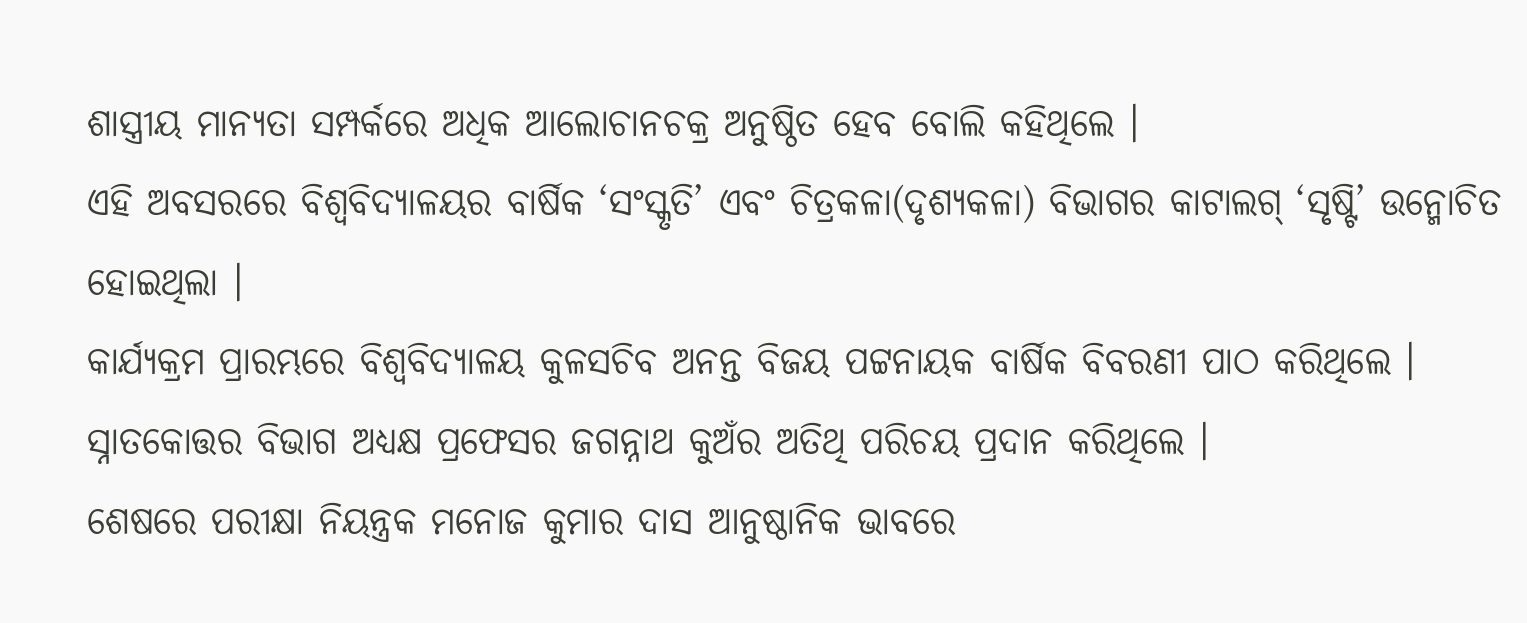ଶାସ୍ତ୍ରୀୟ ମାନ୍ୟତା ସମ୍ପର୍କରେ ଅଧିକ ଆଲୋଚାନଚକ୍ର ଅନୁଷ୍ଠିତ ହେବ ବୋଲି କହିଥିଲେ ।
ଏହି ଅବସରରେ ବିଶ୍ୱବିଦ୍ୟାଳୟର ବାର୍ଷିକ ‘ସଂସ୍କୃତି’ ଏବଂ ଚିତ୍ରକଳା(ଦୃଶ୍ୟକଳା) ବିଭାଗର କାଟାଲଗ୍ ‘ସୃଷ୍ଟି’ ଉନ୍ମୋଚିତ ହୋଇଥିଲା ।
କାର୍ଯ୍ୟକ୍ରମ ପ୍ରାରମ୍ଭରେ ବିଶ୍ୱବିଦ୍ୟାଳୟ କୁଳସଚିବ ଅନନ୍ତ ବିଜୟ ପଟ୍ଟନାୟକ ବାର୍ଷିକ ବିବରଣୀ ପାଠ କରିଥିଲେ । ସ୍ନାତକୋତ୍ତର ବିଭାଗ ଅଧ୍ୟକ୍ଷ ପ୍ରଫେସର ଜଗନ୍ନାଥ କୁଅଁର ଅତିଥି ପରିଚୟ ପ୍ରଦାନ କରିଥିଲେ ।
ଶେଷରେ ପରୀକ୍ଷା ନିୟନ୍ତ୍ରକ ମନୋଜ କୁମାର ଦାସ ଆନୁଷ୍ଠାନିକ ଭାବରେ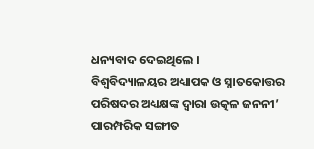ଧନ୍ୟବାଦ ଦେଇଥିଲେ ।
ବିଶ୍ୱବିଦ୍ୟାଳୟର ଅଧ୍ୟାପକ ଓ ସ୍ନାତକୋତ୍ତର ପରିଷଦର ଅଧ୍ୟକ୍ଷଙ୍କ ଦ୍ୱାରା ଉତ୍କଳ ଜନନୀ’ ପାରମ୍ପରିକ ସଙ୍ଗୀତ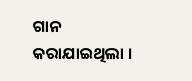ଗାନ କରାଯାଇଥିଲା ।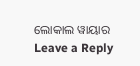ଲୋକାଲ ୱାୟାର
Leave a Reply